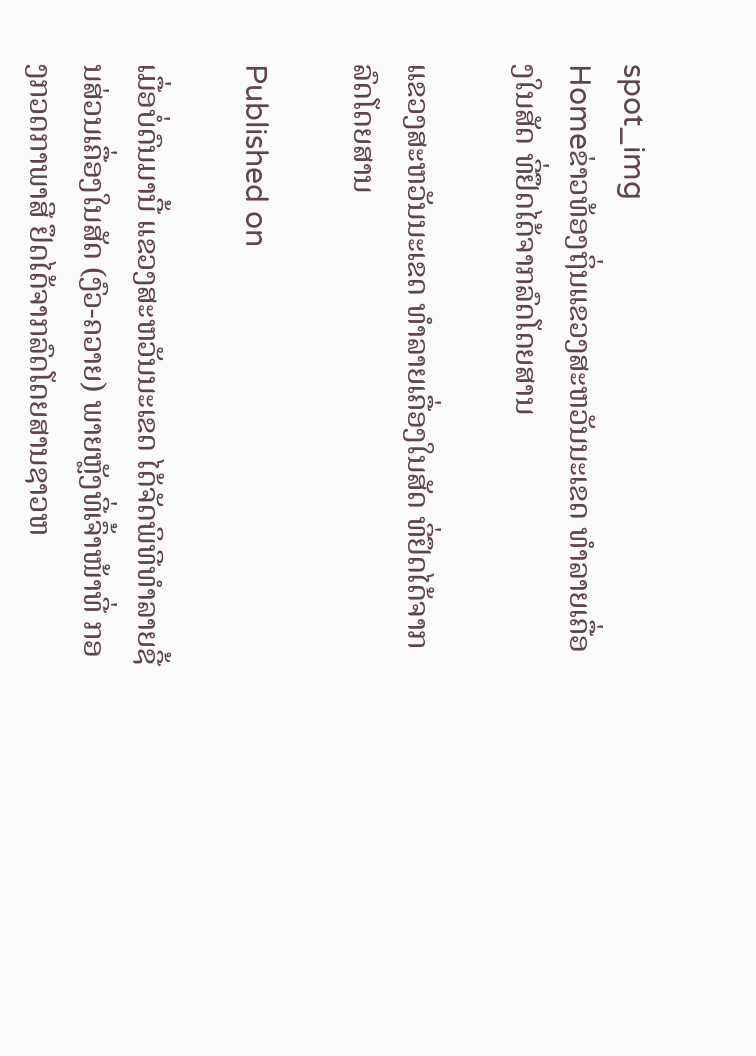spot_img
Homeຂ່າວທ້ອງຖິ່ນແຂວງສະຫວັນນະເຂດ ທຳລາຍເຄື່ອງໃນສັດ ທີ່ຢຶດໄດ້ຈາກລົດໂດຍສານ

ແຂວງສະຫວັນນະເຂດ ທຳລາຍເຄື່ອງໃນສັດ ທີ່ຢຶດໄດ້ຈາກລົດໂດຍສານ

Published on

ເມື່ອບໍ່ດົນມານີ້ ແຂວງສະຫວັນນະເຂດ ໄດ້ຈັດພິທີທຳລາຍຊີ້ນສ່ວນເຄື່ອງໃນສັດ (ງົວ-ຄວາຍ) ພາຍຫຼັງທີ່ເຈົ້າໜ້າທີ່ ກອງກວດກາພາສີ ຢຶດໄດ້ຈາກລົດໂດຍສານຊາວຫ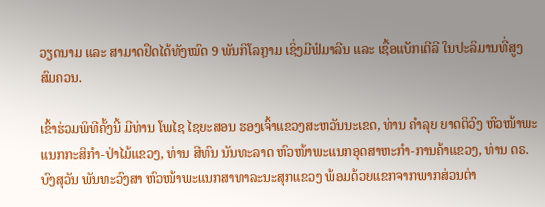ວຽດນາມ ແລະ ສາມາດຢຶດໄດ້ທັງໝົດ 9 ພັນກິໂລກຼາມ ເຊິ່ງມີຟໍມາລີນ ແລະ ເຊື້ອແບັກເຕີລີ ໃນປະລິມານທີ່ສູງສົມຄວນ.

ເຂົ້າຮ່ວມພິທີຄັ້ງນີ້ ມີທ່ານ ໂພໄຊ ໄຊຍະສອນ ຮອງເຈົ້າແຂວງສະຫວັນນະເຂດ, ທ່ານ ຄຳລຸຍ ຍາດຕິວົງ ຫົວໜ້າພະແນກກະສິກຳ-ປ່າໄມ້ແຂວງ, ທ່ານ ສີທົນ ນັນທະລາດ ຫົວໜ້າພະແນກອຸດສາຫະກຳ-ການຄ້າແຂວງ, ທ່ານ ດຣ. ບົງສຸວັນ ພັນທະວົງສາ ຫົວໜ້າພະແນກສາທາລະນະສຸກແຂວງ ພ້ອມດ້ວຍແຂກຈາກພາກສ່ວນຕ່າ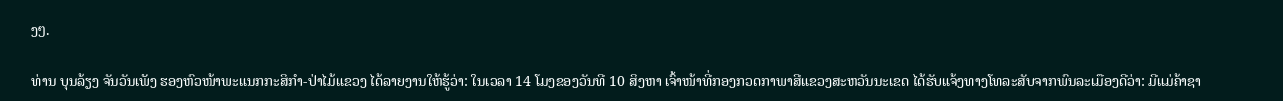ງໆ.

ທ່ານ ບຸນລ້ຽງ ຈັນວັນເພັງ ຮອງຫົວໜ້າພະແນກກະສິກຳ-ປ່າໄມ້ແຂວງ ໄດ້ລາຍງານໃຫ້ຮູ້ວ່າ: ໃນເວລາ 14 ໂມງຂອງວັນທີ 10 ສິງຫາ ເຈົ້າໜ້າທີ່ກອງກວດກາພາສີແຂວງສະຫວັນນະເຂດ ໄດ້ຮັບແຈ້ງທາງໂທລະສັບຈາກພົນລະເມືອງດີວ່າ: ມີແມ່ຄ້າຊາ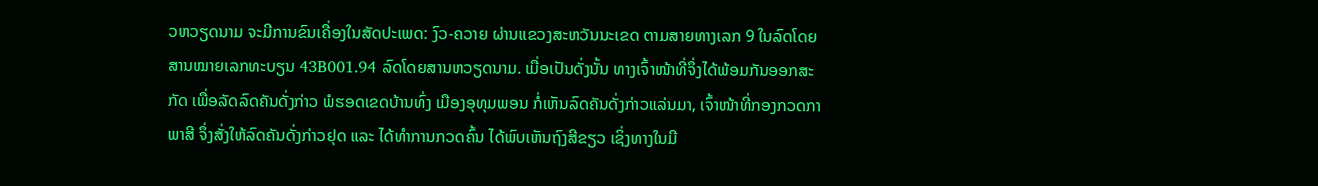ວຫວຽດນາມ ຈະມີການຂົນເຄື່ອງໃນສັດປະເພດ: ງົວ-ຄວາຍ ຜ່ານແຂວງສະຫວັນນະເຂດ ຕາມສາຍທາງເລກ 9 ໃນລົດໂດຍສານໝາຍເລກທະບຽນ 43B001.94 ລົດໂດຍສານຫວຽດນາມ. ເມື່ອເປັນດັ່ງນັ້ນ ທາງເຈົ້າໜ້າທີ່ຈຶ່ງໄດ້ພ້ອມກັນອອກສະກັດ ເພື່ອລັດລົດຄັນດັ່ງກ່າວ ພໍຮອດເຂດບ້ານທົ່ງ ເມືອງອຸທຸມພອນ ກໍ່ເຫັນລົດຄັນດັ່ງກ່າວແລ່ນມາ, ເຈົ້າໜ້າທີ່ກອງກວດກາພາສີ ຈຶ່ງສັ່ງໃຫ້ລົດຄັນດັ່ງກ່າວຢຸດ ແລະ ໄດ້ທຳການກວດຄົ້ນ ໄດ້ພົບເຫັນຖົງສີຂຽວ ເຊິ່ງທາງໃນມີ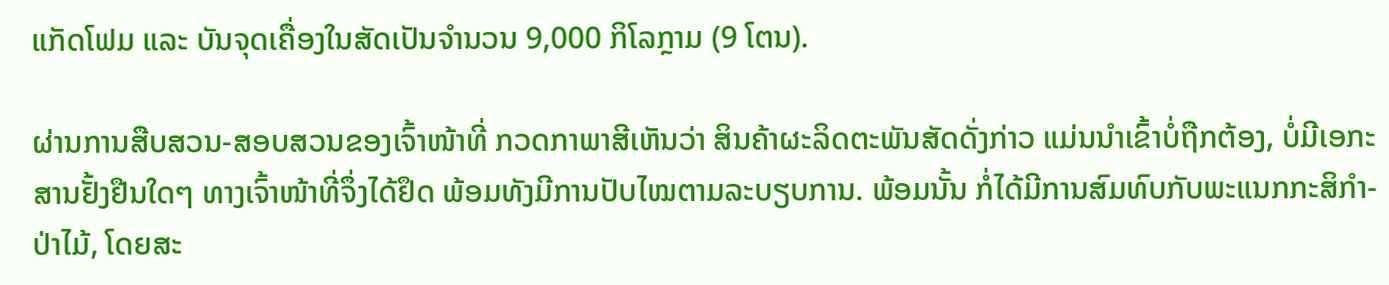ແກັດໂຟມ ແລະ ບັນຈຸດເຄື່ອງໃນສັດເປັນຈຳນວນ 9,000 ກິໂລກຼາມ (9 ໂຕນ).

ຜ່ານການສືບສວນ-ສອບສວນຂອງເຈົ້າໜ້າທີ່ ກວດກາພາສີເຫັນວ່າ ສິນຄ້າຜະລິດຕະພັນສັດດັ່ງກ່າວ ແມ່ນນຳເຂົ້າບໍ່ຖືກຕ້ອງ, ບໍ່ມີເອກະສານຢັ້ງຢືນໃດໆ ທາງເຈົ້າໜ້າທີ່ຈຶ່ງໄດ້ຢຶດ ພ້ອມທັງມີການປັບໄໝຕາມລະບຽບການ. ພ້ອມນັ້ນ ກໍ່ໄດ້ມີການສົມທົບກັບພະແນກກະສິກຳ-ປ່າໄມ້, ໂດຍສະ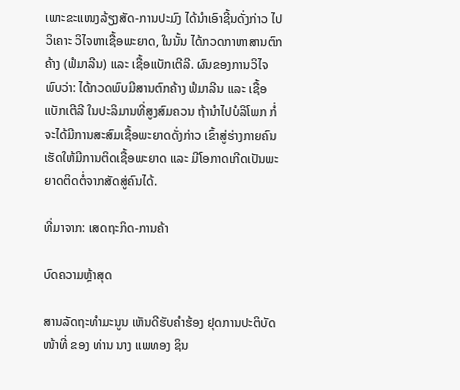ເພາະຂະແໜງລ້ຽງສັດ-ການປະມົງ ໄດ້ນຳເອົາຊີ້ນດັ່ງກ່າວ ໄປວິເຄາະ ວິໄຈຫາເຊື້ອພະຍາດ, ໃນນັ້ນ ໄດ້ກວດກາຫາສານຕົກຄ້າງ (ຟໍມາລີນ) ແລະ ເຊື້ອແບັກເຕີລີ. ຜົນຂອງການວິໄຈພົບວ່າ: ໄດ້ກວດພົບມີສານຕົກຄ້າງ ຟໍມາລີນ ແລະ ເຊື້ອແບັກເຕີລີ ໃນປະລິມານທີ່ສູງສົມຄວນ ຖ້ານຳໄປບໍລິໂພກ ກໍ່ຈະໄດ້ມີການສະສົມເຊື້ອພະຍາດດັ່ງກ່າວ ເຂົ້າສູ່ຮ່າງກາຍຄົນ ເຮັດໃຫ້ມີການຕິດເຊື້ອພະຍາດ ແລະ ມີໂອກາດເກີດເປັນພະຍາດຕິດຕໍ່ຈາກສັດສູ່ຄົນໄດ້.

ທີ່ມາຈາກ: ເສດຖະກິດ-ການຄ້າ

ບົດຄວາມຫຼ້າສຸດ

ສານລັດຖະທຳມະນູນ ເຫັນດີຮັບຄຳຮ້ອງ ຢຸດການປະຕິບັດໜ້າທີ່ ຂອງ ທ່ານ ນາງ ແພທອງ ຊິນ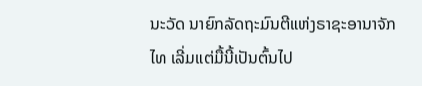ນະວັດ ນາຍົກລັດຖະມົນຕີແຫ່ງຣາຊະອານາຈັກໄທ ເລີ່ມແຕ່ມື້ນີ້ເປັນຕົ້ນໄປ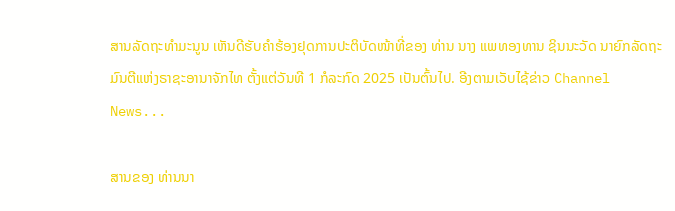ສານລັດຖະທຳມະນູນ ເຫັນດີຮັບຄຳຮ້ອງຢຸດການປະຕິບັດໜ້າທີ່ຂອງ ທ່ານ ນາງ ແພທອງທານ ຊິນນະວັດ ນາຍົກລັດຖະມົນຕີແຫ່ງຣາຊະອານາຈັກໄທ ຕັ້ງແຕ່ວັນທີ 1 ກໍລະກົດ 2025 ເປັນຕົ້ນໄປ. ອີງຕາມເວັບໄຊ້ຂ່າວ Channel News...

ສານຂອງ ທ່ານນາ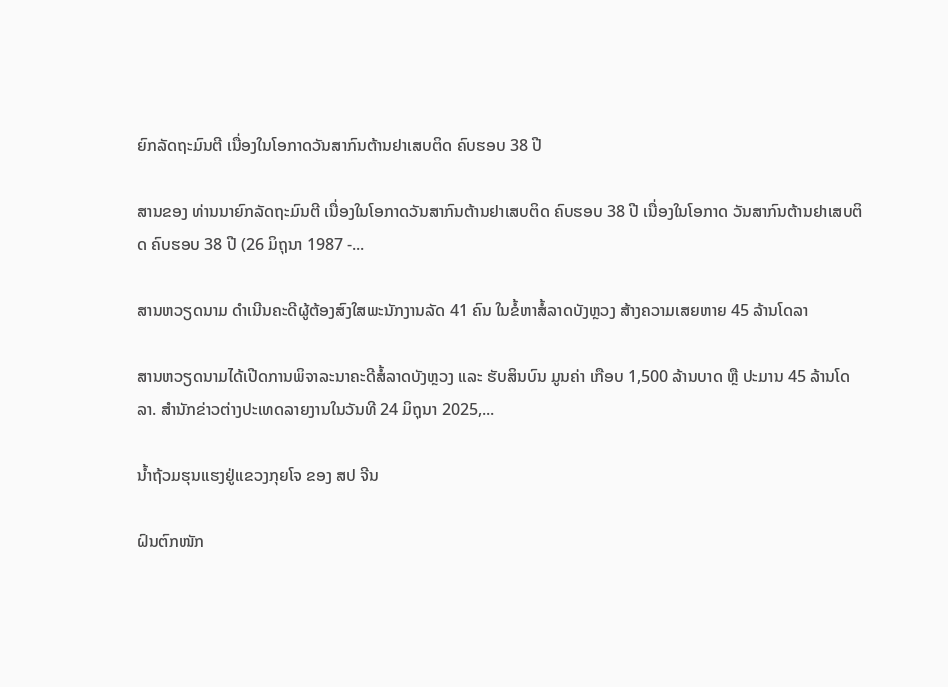ຍົກລັດຖະມົນຕີ ເນື່ອງໃນໂອກາດວັນສາກົນຕ້ານຢາເສບຕິດ ຄົບຮອບ 38 ປີ

ສານຂອງ ທ່ານນາຍົກລັດຖະມົນຕີ ເນື່ອງໃນໂອກາດວັນສາກົນຕ້ານຢາເສບຕິດ ຄົບຮອບ 38 ປີ ເນື່ອງໃນໂອກາດ ວັນສາກົນຕ້ານຢາເສບຕິດ ຄົບຮອບ 38 ປີ (26 ມິຖຸນາ 1987 -...

ສານຫວຽດນາມ ດຳເນີນຄະດີຜູ້ຕ້ອງສົງໃສພະນັກງານລັດ 41 ຄົນ ໃນຂໍ້ຫາສໍ້ລາດບັງຫຼວງ ສ້າງຄວາມເສຍຫາຍ 45 ລ້ານໂດລາ

ສານຫວຽດນາມໄດ້ເປີດການພິຈາລະນາຄະດີສໍ້ລາດບັງຫຼວງ ແລະ ຮັບສິນບົນ ມູນຄ່າ ເກືອບ 1,500 ລ້ານບາດ ຫຼື ປະມານ 45 ລ້ານໂດລາ. ສຳນັກຂ່າວຕ່າງປະເທດລາຍງານໃນວັນທີ 24 ມິຖຸນາ 2025,...

ນໍ້າຖ້ວມຮຸນແຮງຢູ່ແຂວງກຸຍໂຈ ຂອງ ສປ ຈີນ

ຝົນຕົກໜັກ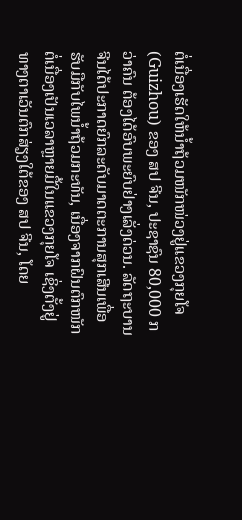ຕໍ່ເນື່ອງເຮັດໃຫ້ນໍ້າຖ້ວມໜັກໜ່ວງຢູ່ແຂວງກຸຍໂຈ (Guizhou) ຂອງ ສປ ຈີນ, ປະຊາຊົນ 80,000 ກວ່າຄົນ ຕ້ອງໄດ້ອົບພະຍົບຢ່າງເລັ່ງດ່ວນ. ລັດຖະບານຈີນໄດ້ປະກາດຍົກລະດັບມາດຕະການສຸກເສີນເພື່ອຮັບມືກັບໄພນໍ້າຖ້ວມກະທັນ, ເນື່ອງຈາກຝົນຕົກໜັກຕໍ່ເນື່ອງເປັນເວລາຫຼາຍມື້ໃນແຂວງກຸຍໂຈ ເຊິ່ງຕັ້ງຢູ່ທາງຕາເວັນຕົກສ່ຽງໃຕ້ຂອງ ສປ ຈີນ, ໂດຍ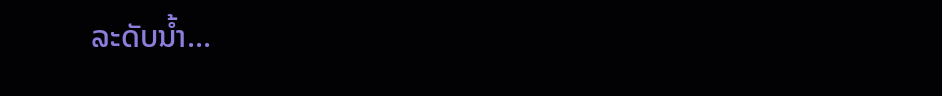ລະດັບນໍ້າ...